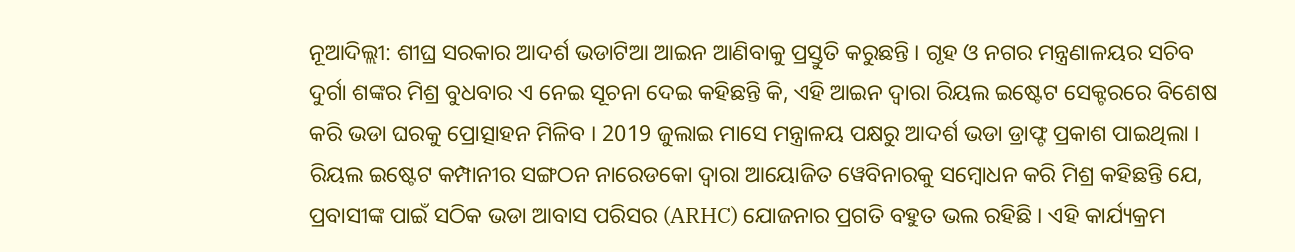ନୂଆଦିଲ୍ଲୀ: ଶୀଘ୍ର ସରକାର ଆଦର୍ଶ ଭଡାଟିଆ ଆଇନ ଆଣିବାକୁ ପ୍ରସ୍ତୁତି କରୁଛନ୍ତି । ଗୃହ ଓ ନଗର ମନ୍ତ୍ରଣାଳୟର ସଚିବ ଦୁର୍ଗା ଶଙ୍କର ମିଶ୍ର ବୁଧବାର ଏ ନେଇ ସୂଚନା ଦେଇ କହିଛନ୍ତି କି, ଏହି ଆଇନ ଦ୍ବାରା ରିୟଲ ଇଷ୍ଟେଟ ସେକ୍ଟରରେ ବିଶେଷ କରି ଭଡା ଘରକୁ ପ୍ରୋତ୍ସାହନ ମିଳିବ । 2019 ଜୁଲାଇ ମାସେ ମନ୍ତ୍ରାଳୟ ପକ୍ଷରୁ ଆଦର୍ଶ ଭଡା ଡ୍ରାଫ୍ଟ ପ୍ରକାଶ ପାଇଥିଲା ।
ରିୟଲ ଇଷ୍ଟେଟ କମ୍ପାନୀର ସଙ୍ଗଠନ ନାରେଡକୋ ଦ୍ବାରା ଆୟୋଜିତ ୱେବିନାରକୁ ସମ୍ବୋଧନ କରି ମିଶ୍ର କହିଛନ୍ତି ଯେ, ପ୍ରବାସୀଙ୍କ ପାଇଁ ସଠିକ ଭଡା ଆବାସ ପରିସର (ARHC) ଯୋଜନାର ପ୍ରଗତି ବହୁତ ଭଲ ରହିଛି । ଏହି କାର୍ଯ୍ୟକ୍ରମ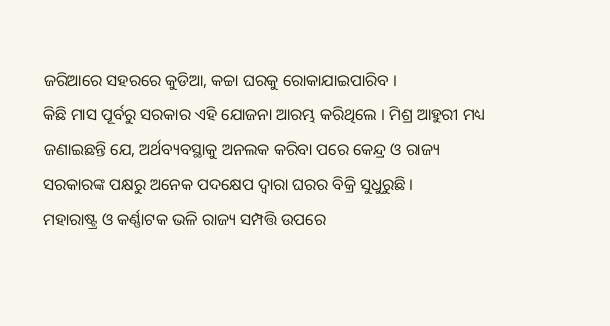ଜରିଆରେ ସହରରେ କୁଡିଆ, କଚ୍ଚା ଘରକୁ ରୋକାଯାଇପାରିବ ।
କିଛି ମାସ ପୂର୍ବରୁ ସରକାର ଏହି ଯୋଜନା ଆରମ୍ଭ କରିଥିଲେ । ମିଶ୍ର ଆହୁରୀ ମଧ୍ୟ ଜଣାଇଛନ୍ତି ଯେ, ଅର୍ଥବ୍ୟବସ୍ଥାକୁ ଅନଲକ କରିବା ପରେ କେନ୍ଦ୍ର ଓ ରାଜ୍ୟ ସରକାରଙ୍କ ପକ୍ଷରୁ ଅନେକ ପଦକ୍ଷେପ ଦ୍ବାରା ଘରର ବିକ୍ରି ସୁଧୁରୁଛି ।
ମହାରାଷ୍ଟ୍ର ଓ କର୍ଣ୍ଣାଟକ ଭଳି ରାଜ୍ୟ ସମ୍ପତ୍ତି ଉପରେ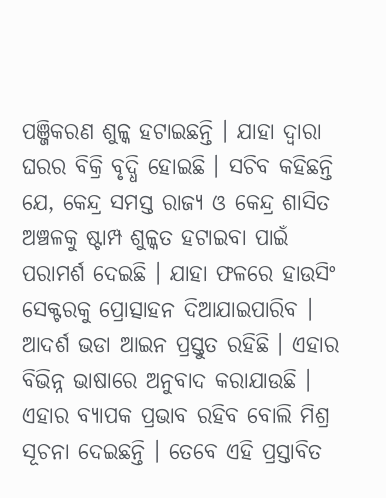ପଞ୍ଜିକରଣ ଶୁଳ୍କ ହଟାଇଛନ୍ତି । ଯାହା ଦ୍ବାରା ଘରର ବିକ୍ରି ବୃଦ୍ଧି ହୋଇଛି । ସଚିବ କହିଛନ୍ତି ଯେ, କେନ୍ଦ୍ର ସମସ୍ତ ରାଜ୍ୟ ଓ କେନ୍ଦ୍ର ଶାସିତ ଅଞ୍ଚଳକୁ ଷ୍ଟାମ୍ପ ଶୁଳ୍କତ ହଟାଇବା ପାଇଁ ପରାମର୍ଶ ଦେଇଛି । ଯାହା ଫଳରେ ହାଉସିଂ ସେକ୍ଟରକୁ ପ୍ରୋତ୍ସାହନ ଦିଆଯାଇପାରିବ ।
ଆଦର୍ଶ ଭଡା ଆଇନ ପ୍ରସ୍ତୁତ ରହିଛି । ଏହାର ବିଭିନ୍ନ ଭାଷାରେ ଅନୁବାଦ କରାଯାଉଛି । ଏହାର ବ୍ୟାପକ ପ୍ରଭାବ ରହିବ ବୋଲି ମିଶ୍ର ସୂଚନା ଦେଇଛନ୍ତି । ତେବେ ଏହି ପ୍ରସ୍ତାବିତ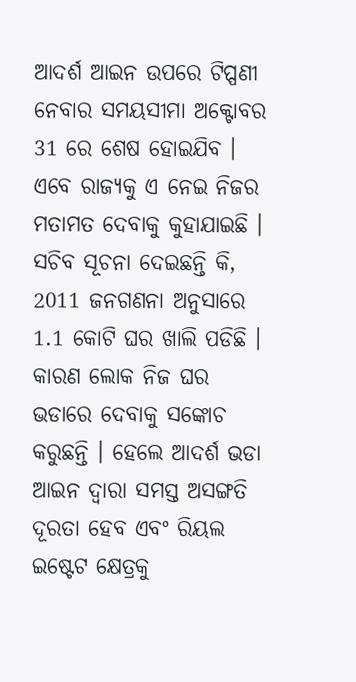ଆଦର୍ଶ ଆଇନ ଉପରେ ଟିପ୍ପଣୀ ନେବାର ସମୟସୀମା ଅକ୍ଟୋବର 31 ରେ ଶେଷ ହୋଇଯିବ । ଏବେ ରାଜ୍ୟକୁ ଏ ନେଇ ନିଜର ମତାମତ ଦେବାକୁ କୁହାଯାଇଛି ।
ସଚିବ ସୂଚନା ଦେଇଛନ୍ତି କି, 2011 ଜନଗଣନା ଅନୁସାରେ 1.1 କୋଟି ଘର ଖାଲି ପଡିଛି । କାରଣ ଲୋକ ନିଜ ଘର ଭଡାରେ ଦେବାକୁ ସଙ୍କୋଚ କରୁଛନ୍ତି । ହେଲେ ଆଦର୍ଶ ଭଡା ଆଇନ ଦ୍ବାରା ସମସ୍ତ ଅସଙ୍ଗତି ଦୂରତା ହେବ ଏବଂ ରିୟଲ ଇଷ୍ଟେଟ କ୍ଷେତ୍ରକୁ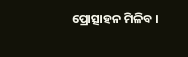ପ୍ରୋତ୍ସାହନ ମିଳିବ ।